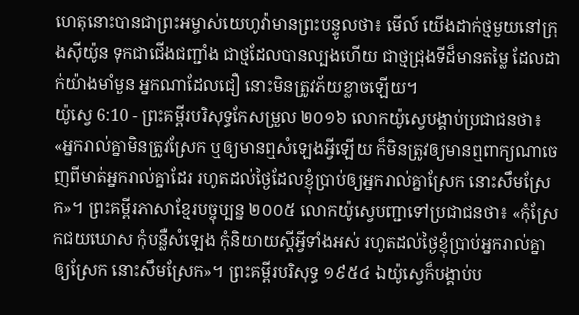ហេតុនោះបានជាព្រះអម្ចាស់យេហូវ៉ាមានព្រះបន្ទូលថា៖ មើល៍ យើងដាក់ថ្មមួយនៅក្រុងស៊ីយ៉ូន ទុកជាជើងជញ្ជាំង ជាថ្មដែលបានល្បងហើយ ជាថ្មជ្រុងទីដ៏មានតម្លៃ ដែលដាក់យ៉ាងមាំមួន អ្នកណាដែលជឿ នោះមិនត្រូវភ័យខ្លាចឡើយ។
យ៉ូស្វេ 6:10 - ព្រះគម្ពីរបរិសុទ្ធកែសម្រួល ២០១៦ លោកយ៉ូស្វេបង្គាប់ប្រជាជនថា៖ «អ្នករាល់គ្នាមិនត្រូវស្រែក ឬឲ្យមានឮសំឡេងអ្វីឡើយ ក៏មិនត្រូវឲ្យមានឮពាក្យណាចេញពីមាត់អ្នករាល់គ្នាដែរ រហូតដល់ថ្ងៃដែលខ្ញុំប្រាប់ឲ្យអ្នករាល់គ្នាស្រែក នោះសឹមស្រែក»។ ព្រះគម្ពីរភាសាខ្មែរបច្ចុប្បន្ន ២០០៥ លោកយ៉ូស្វេបញ្ជាទៅប្រជាជនថា៖ «កុំស្រែកជយឃោស កុំបន្លឺសំឡេង កុំនិយាយស្ដីអ្វីទាំងអស់ រហូតដល់ថ្ងៃខ្ញុំប្រាប់អ្នករាល់គ្នាឲ្យស្រែក នោះសឹមស្រែក»។ ព្រះគម្ពីរបរិសុទ្ធ ១៩៥៤ ឯយ៉ូស្វេក៏បង្គាប់ប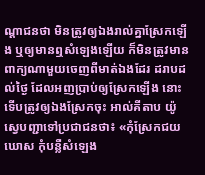ណ្តាជនថា មិនត្រូវឲ្យឯងរាល់គ្នាស្រែកឡើង ឬឲ្យមានឮសំឡេងឡើយ ក៏មិនត្រូវមានពាក្យណាមួយចេញពីមាត់ឯងដែរ ដរាបដល់ថ្ងៃ ដែលអញប្រាប់ឲ្យស្រែកឡើង នោះទើបត្រូវឲ្យឯងស្រែកចុះ អាល់គីតាប យ៉ូស្វេបញ្ជាទៅប្រជាជនថា៖ «កុំស្រែកជយឃោស កុំបន្លឺសំឡេង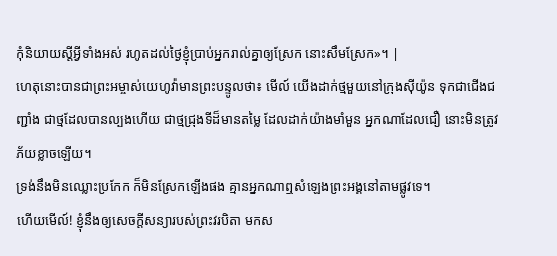កុំនិយាយស្តីអ្វីទាំងអស់ រហូតដល់ថ្ងៃខ្ញុំប្រាប់អ្នករាល់គ្នាឲ្យស្រែក នោះសឹមស្រែក»។ |
ហេតុនោះបានជាព្រះអម្ចាស់យេហូវ៉ាមានព្រះបន្ទូលថា៖ មើល៍ យើងដាក់ថ្មមួយនៅក្រុងស៊ីយ៉ូន ទុកជាជើងជញ្ជាំង ជាថ្មដែលបានល្បងហើយ ជាថ្មជ្រុងទីដ៏មានតម្លៃ ដែលដាក់យ៉ាងមាំមួន អ្នកណាដែលជឿ នោះមិនត្រូវភ័យខ្លាចឡើយ។
ទ្រង់នឹងមិនឈ្លោះប្រកែក ក៏មិនស្រែកឡើងផង គ្មានអ្នកណាឮសំឡេងព្រះអង្គនៅតាមផ្លូវទេ។
ហើយមើល៍! ខ្ញុំនឹងឲ្យសេចក្តីសន្យារបស់ព្រះវរបិតា មកស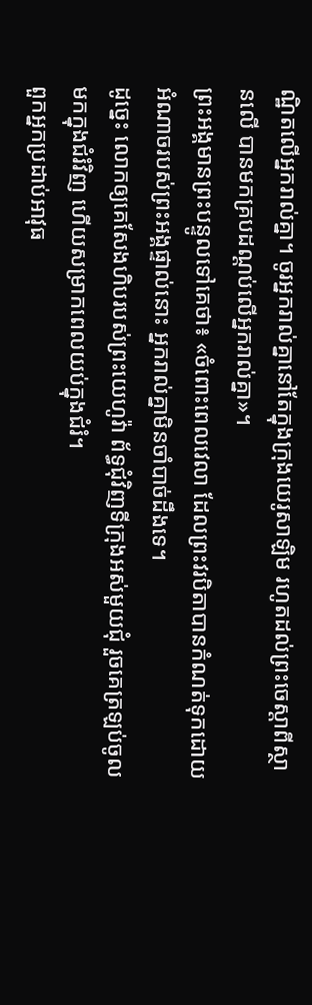ណ្ឋិតលើអ្នករាល់គ្នា។ ចូរអ្នករាល់គ្នានៅតែក្នុងក្រុងយេរូសាឡិម រហូតដល់ព្រះចេស្តាពីស្ថានលើ បានមកគ្របដណ្តប់លើអ្នករាល់គ្នា»។
ព្រះអង្គមានព្រះបន្ទូលទៅគេថា៖ «ចំពោះពេលវេលា ដែលព្រះវរបិតាបានកំណត់ទុកដោយអំណាចរបស់ព្រះអង្គផ្ទាល់នោះ អ្នករាល់គ្នាមិនចាំបាច់ដឹងទេ។
ដូច្នេះ លោកឲ្យគេសែងហិបរបស់ព្រះយេហូវ៉ា ព័ទ្ធជុំវិញទីក្រុងអស់មួយជុំ រួចគេត្រឡប់ចូលមកក្នុងជំរំវិញ ហើយសម្រាកពេលយប់ក្នុងជំរំ។
ពួកអ្នកប្រដាប់អាវុធ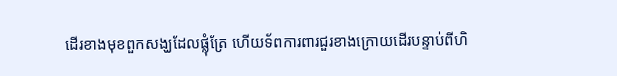ដើរខាងមុខពួកសង្ឃដែលផ្លុំត្រែ ហើយទ័ពការពារជួរខាងក្រោយដើរបន្ទាប់ពីហិ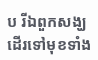ប រីឯពួកសង្ឃដើរទៅមុខទាំង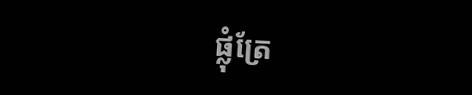ផ្លុំត្រែ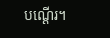បណ្ដើរ។